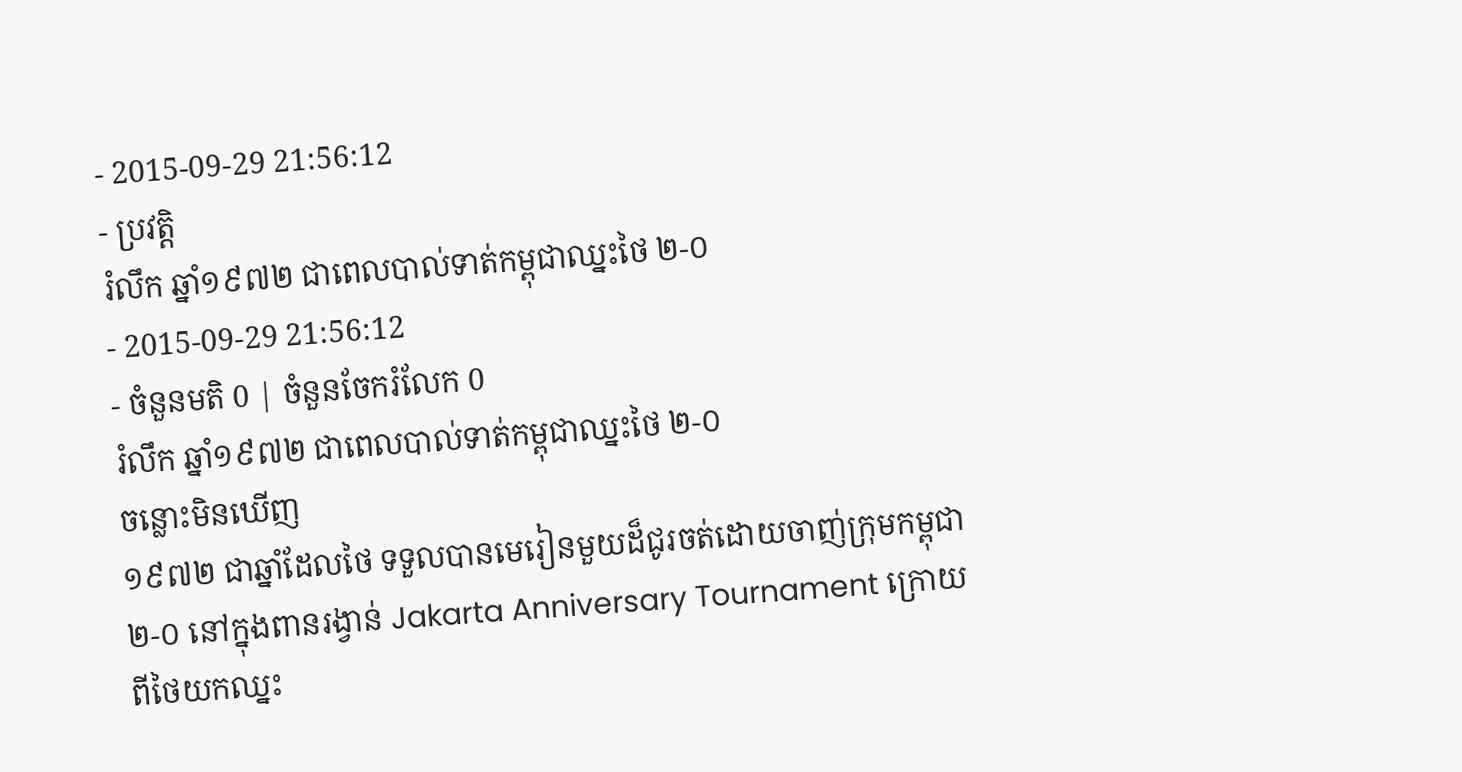- 2015-09-29 21:56:12
- ប្រវត្តិ
រំលឹក ឆ្នាំ១៩៧២ ជាពេលបាល់ទាត់កម្ពុជាឈ្នះថៃ ២-០
- 2015-09-29 21:56:12
- ចំនួនមតិ 0 | ចំនួនចែករំលែក 0
រំលឹក ឆ្នាំ១៩៧២ ជាពេលបាល់ទាត់កម្ពុជាឈ្នះថៃ ២-០
ចន្លោះមិនឃើញ
១៩៧២ ជាឆ្នាំដែលថៃ ទទួលបានមេរៀនមួយដ៏ជូរចត់ដោយចាញ់ក្រុមកម្ពុជា ២-០ នៅក្នុងពានរង្វាន់ Jakarta Anniversary Tournament ក្រោយពីថៃយកឈ្នះ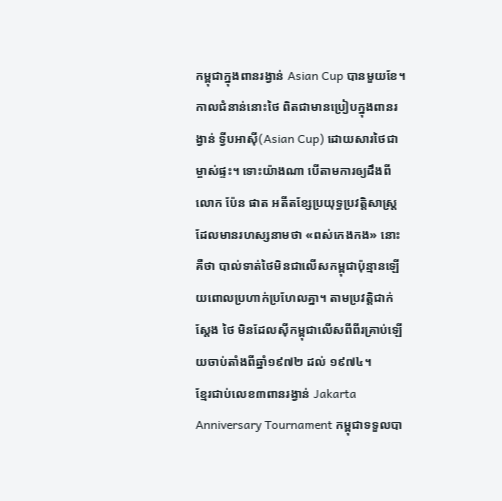កម្ពុជាក្នុងពានរង្វាន់ Asian Cup បានមួយខែ។ កាលជំនាន់នោះថៃ ពិតជាមានប្រៀបក្នុងពានរង្វាន់ ទ្វីបអាស៊ី(Asian Cup) ដោយសារថៃជាម្ចាស់ផ្ទះ។ ទោះយ៉ាងណា បើតាមការឲ្យដឹងពីលោក ប៉ែន ផាត អតីតខ្សែប្រយុទ្ធប្រវត្តិសាស្ត្រដែលមានរហស្សនាមថា «ពស់កេងកង» នោះគឺថា បាល់ទាត់ថៃមិនជាលើសកម្ពុជាប៉ុន្មានឡើយពោលប្រហាក់ប្រហែលគ្នា។ តាមប្រវត្តិជាក់ស្ដែង ថៃ មិនដែលស៊ីកម្ពុជាលើសពីពីរគ្រាប់ឡើយចាប់តាំងពីឆ្នាំ១៩៧២ ដល់ ១៩៧៤។
ខ្មែរជាប់លេខ៣ពានរង្វាន់ Jakarta Anniversary Tournament កម្ពុជាទទួលបា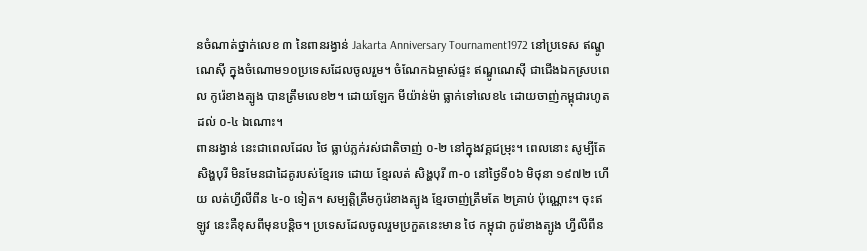នចំណាត់ថ្នាក់លេខ ៣ នៃពានរង្វាន់ Jakarta Anniversary Tournament1972 នៅប្រទេស ឥណ្ឌូណេស៊ី ក្នុងចំណោម១០ប្រទេសដែលចូលរួម។ ចំណែកឯម្ចាស់ផ្ទះ ឥណ្ឌូណេស៊ី ជាជើងឯកស្របពេល កូរ៉េខាងត្បូង បានត្រឹមលេខ២។ ដោយឡែក មីយ៉ាន់ម៉ា ធ្លាក់ទៅលេខ៤ ដោយចាញ់កម្ពុជារហូតដល់ ០-៤ ឯណោះ។
ពានរង្វាន់ នេះជាពេលដែល ថៃ ធ្លាប់ភ្លក់រស់ជាតិចាញ់ ០-២ នៅក្នុងវគ្គជម្រុះ។ ពេលនោះ សូម្បីតែ សិង្ហបុរី មិនមែនជាដៃគូរបស់ខ្មែរទេ ដោយ ខ្មែរលត់ សិង្ហបុរី ៣-០ នៅថ្ងៃទី០៦ មិថុនា ១៩៧២ ហើយ លត់ហ្វីលីពីន ៤-០ ទៀត។ សម្បត្តិត្រឹមកូរ៉េខាងត្បូង ខ្មែរចាញ់ត្រឹមតែ ២គ្រាប់ ប៉ុណ្ណោះ។ ចុះឥឡូវ នេះគឺខុសពីមុនបន្តិច។ ប្រទេសដែលចូលរួមប្រកួតនេះមាន ថៃ កម្ពុជា កូរ៉េខាងត្បូង ហ្វីលីពីន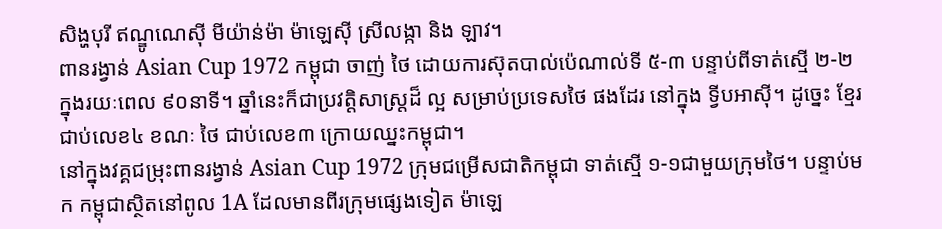សិង្ហបុរី ឥណ្ឌូណេស៊ី មីយ៉ាន់ម៉ា ម៉ាឡេស៊ី ស្រីលង្កា និង ឡាវ។
ពានរង្វាន់ Asian Cup 1972 កម្ពុជា ចាញ់ ថៃ ដោយការស៊ុតបាល់ប៉េណាល់ទី ៥-៣ បន្ទាប់ពីទាត់ស្មើ ២-២ ក្នុងរយៈពេល ៩០នាទី។ ឆ្នាំនេះក៏ជាប្រវត្តិសាស្ត្រដ៏ ល្អ សម្រាប់ប្រទេសថៃ ផងដែរ នៅក្នុង ទ្វីបអាស៊ី។ ដូច្នេះ ខ្មែរជាប់លេខ៤ ខណៈ ថៃ ជាប់លេខ៣ ក្រោយឈ្នះកម្ពុជា។
នៅក្នុងវគ្គជម្រុះពានរង្វាន់ Asian Cup 1972 ក្រុមជម្រើសជាតិកម្ពុជា ទាត់ស្មើ ១-១ជាមួយក្រុមថៃ។ បន្ទាប់មក កម្ពុជាស្ថិតនៅពូល 1A ដែលមានពីរក្រុមផ្សេងទៀត ម៉ាឡេ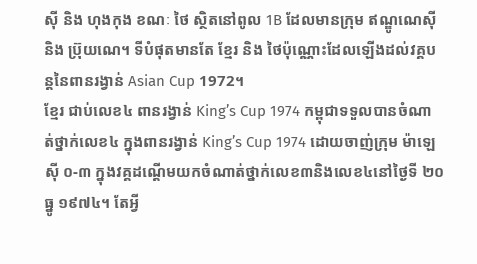ស៊ី និង ហុងកុង ខណៈ ថៃ ស្ថិតនៅពូល 1B ដែលមានក្រុម ឥណ្ឌូណេស៊ី និង ប៊្រុយណេ។ ទីបំផុតមានតែ ខ្មែរ និង ថៃប៉ុណ្ណោះដែលឡើងដល់វគ្គបន្តនៃពានរង្វាន់ Asian Cup 1972។
ខ្មែរ ជាប់លេខ៤ ពានរង្វាន់ King’s Cup 1974 កម្ពុជាទទួលបានចំណាត់ថ្នាក់លេខ៤ ក្នុងពានរង្វាន់ King’s Cup 1974 ដោយចាញ់ក្រុម ម៉ាឡេស៊ី ០-៣ ក្នុងវគ្គដណ្ដើមយកចំណាត់ថ្នាក់លេខ៣និងលេខ៤នៅថ្ងៃទី ២០ ធ្នូ ១៩៧៤។ តែអ្វី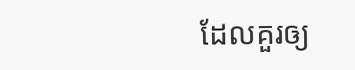ដែលគួរឲ្យ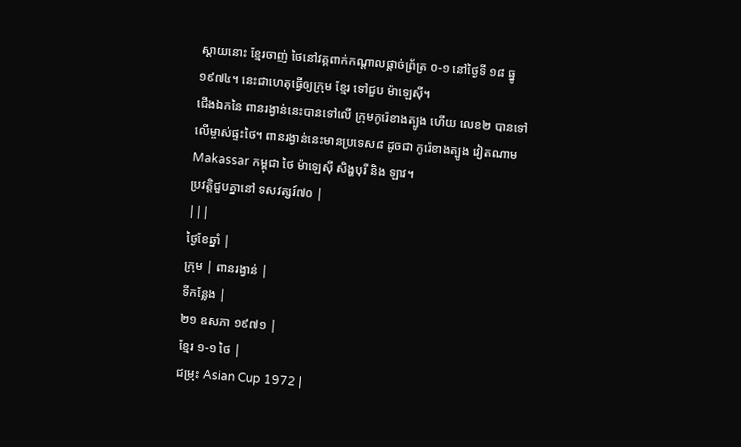ស្ដាយនោះ ខ្មែរចាញ់ ថៃនៅវគ្គពាក់កណ្ដាលផ្ដាច់ព្រ័ត្រ ០-១ នៅថ្ងៃទី ១៨ ធ្នូ ១៩៧៤។ នេះជាហេតុធ្វើឲ្យក្រុម ខ្មែរ ទៅជួប ម៉ាឡេស៊ី។
ជើងឯកនៃ ពានរង្វាន់នេះបានទៅលើ ក្រុមកូរ៉េខាងត្បូង ហើយ លេខ២ បានទៅលើម្ចាស់ផ្ទះថៃ។ ពានរង្វាន់នេះមានប្រទេស៨ ដូចជា កូរ៉េខាងត្បូង វៀតណាម Makassar កម្ពុជា ថៃ ម៉ាឡេស៊ី សិង្ហបុរី និង ឡាវ។
ប្រវត្តិជួបគ្នានៅ ទសវត្សរ៍៧០ |
|||
ថ្ងៃខែឆ្នាំ |
ក្រុម | ពានរង្វាន់ |
ទីកន្លែង |
២១ ឧសភា ១៩៧១ |
ខ្មែរ ១-១ ថៃ |
ជម្រុះ Asian Cup 1972 |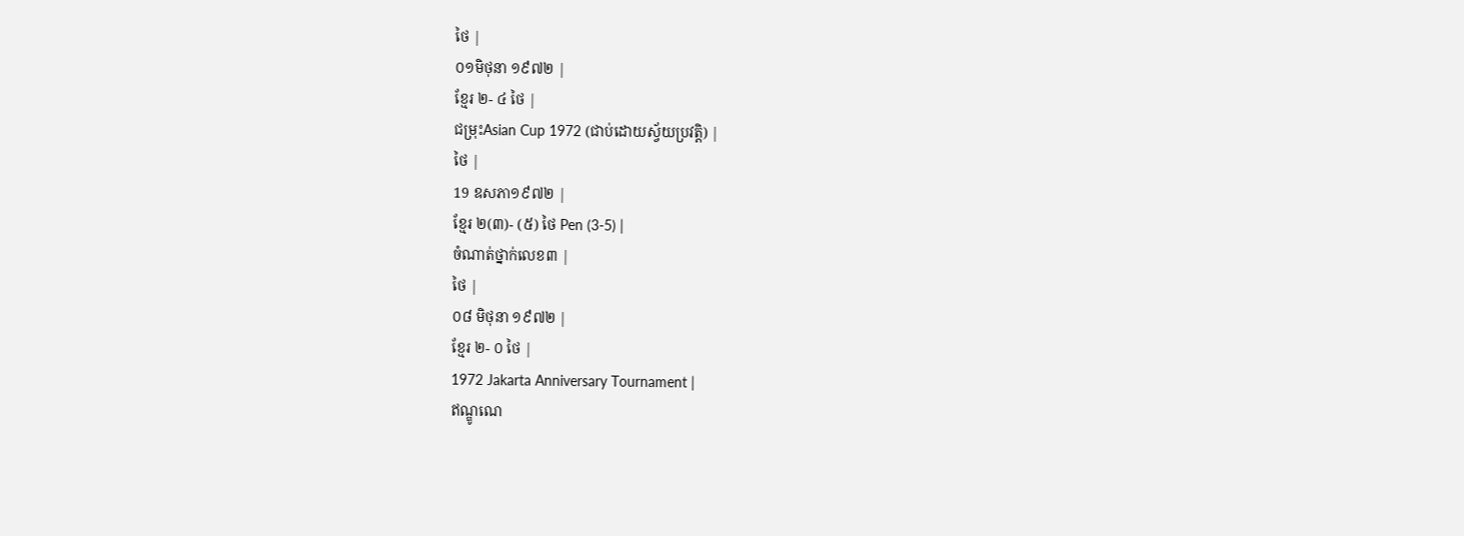ថៃ |
០១មិថុនា ១៩៧២ |
ខ្មែរ ២- ៤ ថៃ |
ជម្រុះAsian Cup 1972 (ជាប់ដោយស្វ័យប្រវត្តិ) |
ថៃ |
19 ឧសភា១៩៧២ |
ខ្មែរ ២(៣)- (៥) ថៃ Pen (3-5) |
ចំណាត់ថ្នាក់លេខ៣ |
ថៃ |
០៨ មិថុនា ១៩៧២ |
ខ្មែរ ២- ០ ថៃ |
1972 Jakarta Anniversary Tournament |
ឥណ្ឌូណេ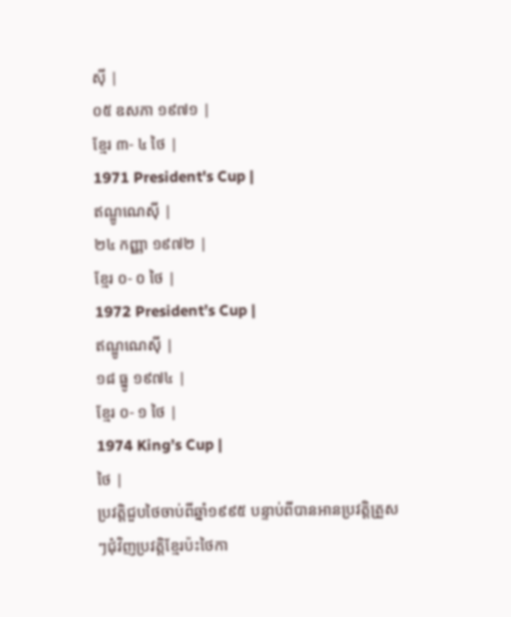ស៊ី |
០៥ ឧសភា ១៩៧១ |
ខ្មែរ ៣- ៤ ថៃ |
1971 President's Cup |
ឥណ្ឌូណេស៊ី |
២៤ កញ្ញា ១៩៧២ |
ខ្មែរ ០- ០ ថៃ |
1972 President’s Cup |
ឥណ្ឌូណេស៊ី |
១៨ ធ្នូ ១៩៧៤ |
ខ្មែរ ០- ១ ថៃ |
1974 King’s Cup |
ថៃ |
ប្រវត្តិជួបថៃចាប់ពីឆ្នាំ១៩៩៥ បន្ទាប់ពីបានអានប្រវត្តិត្រួសៗជុំវិញប្រវត្តិខ្មែរប៉ះថៃកា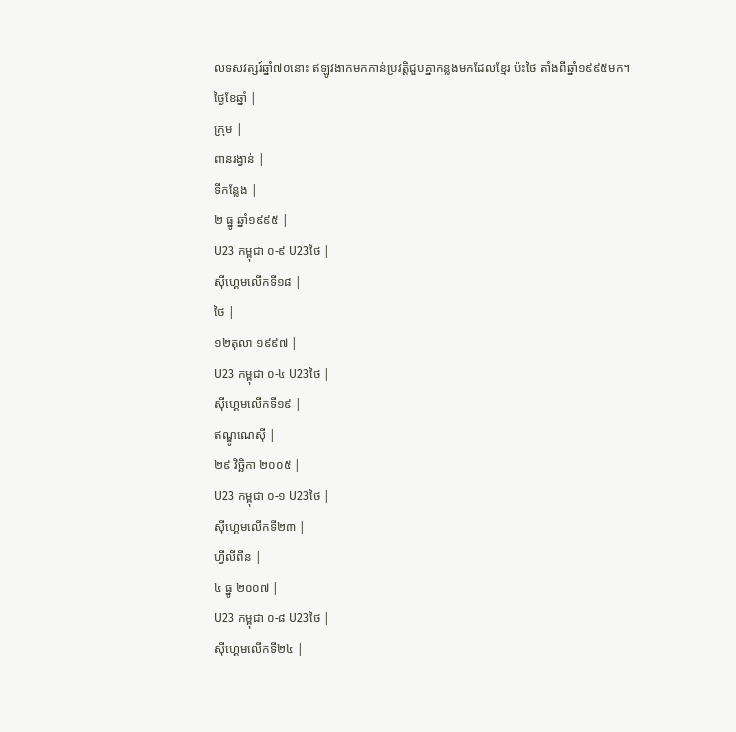លទសវត្សរ៍ឆ្នាំ៧០នោះ ឥឡូវងាកមកកាន់ប្រវត្តិជួបគ្នាកន្លងមកដែលខ្មែរ ប៉ះថៃ តាំងពីឆ្នាំ១៩៩៥មក។
ថ្ងៃខែឆ្នាំ |
ក្រុម |
ពានរង្វាន់ |
ទីកន្លែង |
២ ធ្នូ ឆ្នាំ១៩៩៥ |
U23 កម្ពុជា ០-៩ U23ថៃ |
ស៊ីហ្គេមលើកទី១៨ |
ថៃ |
១២តុលា ១៩៩៧ |
U23 កម្ពុជា ០-៤ U23ថៃ |
ស៊ីហ្គេមលើកទី១៩ |
ឥណ្ឌូណេស៊ី |
២៩ វិច្ឆិកា ២០០៥ |
U23 កម្ពុជា ០-១ U23ថៃ |
ស៊ីហ្គេមលើកទី២៣ |
ហ្វីលីពីន |
៤ ធ្នូ ២០០៧ |
U23 កម្ពុជា ០-៨ U23ថៃ |
ស៊ីហ្គេមលើកទី២៤ |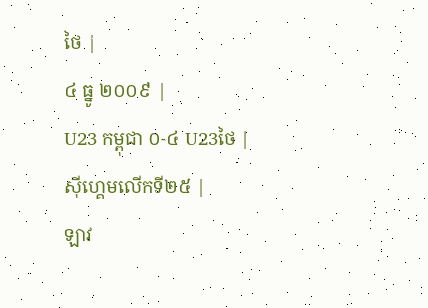ថៃ |
៤ ធ្នូ ២០០៩ |
U23 កម្ពុជា ០-៤ U23ថៃ |
ស៊ីហ្គេមលើកទី២៥ |
ឡាវ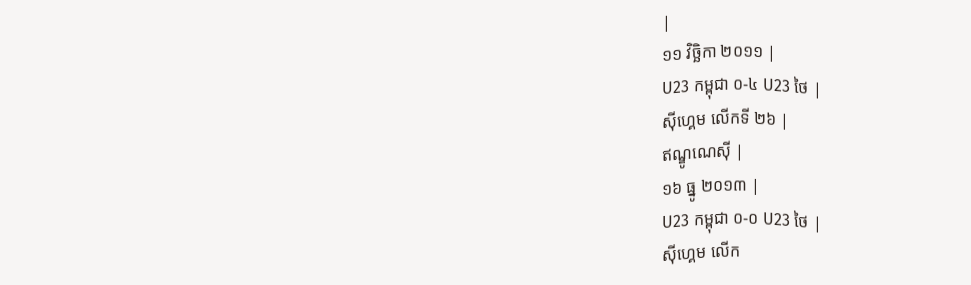|
១១ វិច្ឆិកា ២០១១ |
U23 កម្ពុជា ០-៤ U23 ថៃ |
ស៊ីហ្គេម លើកទី ២៦ |
ឥណ្ឌូណេស៊ី |
១៦ ធ្នូ ២០១៣ |
U23 កម្ពុជា ០-០ U23 ថៃ |
ស៊ីហ្គេម លើក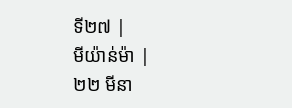ទី២៧ |
មីយ៉ាន់ម៉ា |
២២ មីនា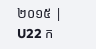២០១៥ |
U22 ក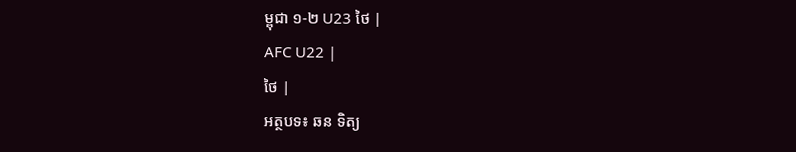ម្ពុជា ១-២ U23 ថៃ |
AFC U22 |
ថៃ |
អត្ថបទ៖ ឆន ទិត្យ